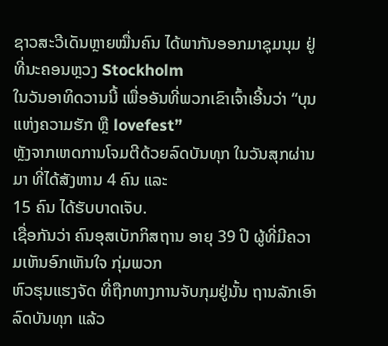ຊາວສະວີເດັນຫຼາຍໝື່ນຄົນ ໄດ້ພາກັນອອກມາຊຸມນຸມ ຢູ່ທີ່ນະຄອນຫຼວງ Stockholm
ໃນວັນອາທິດວານນີ້ ເພື່ອອັນທີ່ພວກເຂົາເຈົ້າເອີ້ນວ່າ “ບຸນແຫ່ງຄວາມຮັກ ຫຼື lovefest”
ຫຼັງຈາກເຫດການໂຈມຕີດ້ວຍລົດບັນທຸກ ໃນວັນສຸກຜ່ານມາ ທີ່ໄດ້ສັງຫານ 4 ຄົນ ແລະ
15 ຄົນ ໄດ້ຮັບບາດເຈັບ.
ເຊື່ອກັນວ່າ ຄົນອຸສເບັກກິສຖານ ອາຍຸ 39 ປີ ຜູ້ທີ່ມີຄວາມເຫັນອົກເຫັນໃຈ ກຸ່ມພວກ
ຫົວຮຸນແຮງຈັດ ທີ່ຖືກທາງການຈັບກຸມຢູ່ນັ້ນ ຖານລັກເອົາລົດບັນທຸກ ແລ້ວ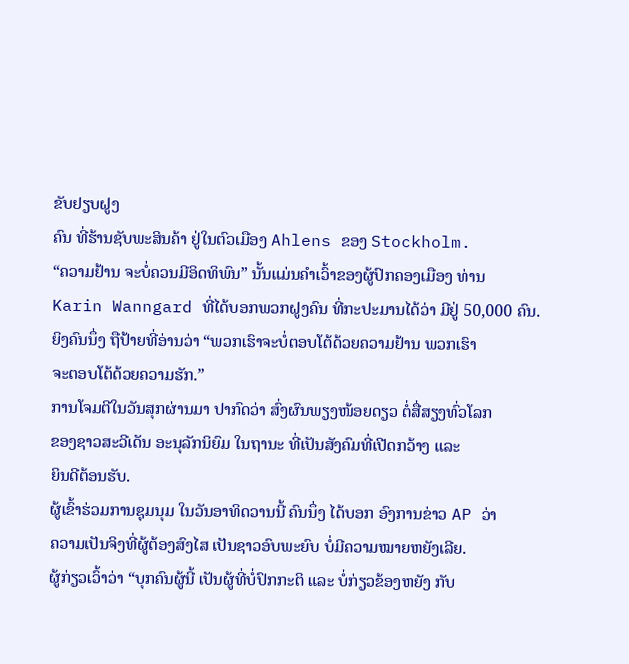ຂັບຢຽບຝູງ
ຄົນ ທີ່ຮ້ານຊັບພະສິນຄ້າ ຢູ່ໃນຕົວເມືອງ Ahlens ຂອງ Stockholm.
“ຄວາມຢ້ານ ຈະບໍ່ຄວນມີອິດທິພົນ” ນັ້ນແມ່ນຄຳເວົ້າຂອງຜູ້ປົກຄອງເມືອງ ທ່ານ
Karin Wanngard ທີ່ໄດ້ບອກພວກຝູງຄົນ ທີ່ກະປະມານໄດ້ວ່າ ມີຢູ່ 50,000 ຄົນ.
ຍິງຄົນນຶ່ງ ຖືປ້າຍທີ່ອ່ານວ່າ “ພວກເຮົາຈະບໍ່ຕອບໂຕ້ດ້ວຍຄວາມຢ້ານ ພວກເຮົາ
ຈະຕອບໂຕ້ດ້ວຍຄວາມຮັກ.”
ການໂຈມຕີໃນວັນສຸກຜ່ານມາ ປາກົດວ່າ ສົ່ງຜົນພຽງໜ້ອຍດຽວ ຕໍ່ສື່ສຽງທົ່ວໂລກ
ຂອງຊາວສະວີເດັນ ອະນຸລັກນິຍົມ ໃນຖານະ ທີ່ເປັນສັງຄົມທີ່ເປີດກວ້າງ ແລະ
ຍິນດີຕ້ອນຮັບ.
ຜູ້ເຂົ້າຮ່ວມການຊຸມນຸມ ໃນວັນອາທິດວານນີ້ ຄົນນຶ່ງ ໄດ້ບອກ ອົງການຂ່າວ AP ວ່າ
ຄວາມເປັນຈິງທີ່ຜູ້ຕ້ອງສົງໄສ ເປັນຊາວອົບພະຍົບ ບໍ່ມີຄວາມໝາຍຫຍັງເລີຍ.
ຜູ້ກ່ຽວເວົ້າວ່າ “ບຸກຄົນຜູ້ນີ້ ເປັນຜູ້ທີ່ບໍ່ປົກກະຕິ ແລະ ບໍ່ກ່ຽວຂ້ອງຫຍັງ ກັບ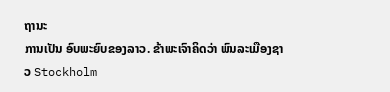ຖານະ
ການເປັນ ອົບພະຍົບຂອງລາວ. ຂ້າພະເຈົາຄິດວ່າ ພົນລະເມືອງຊາວ Stockholm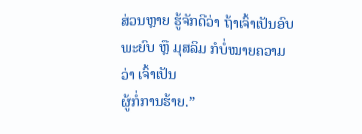ສ່ວນຫຼາຍ ຮູ້ຈັກດີວ່າ ຖ້າເຈົ້າເປັນອົບພະຍົບ ຫຼື ມຸສລິມ ກໍບໍ່ໝາຍຄວາມວ່າ ເຈົ້າເປັນ
ຜູ້ກໍ່ການຮ້າຍ.”